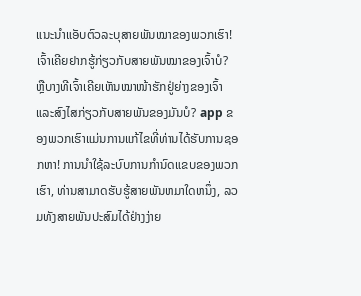ແນະນຳແອັບຕົວລະບຸສາຍພັນໝາຂອງພວກເຮົາ! ເຈົ້າເຄີຍຢາກຮູ້ກ່ຽວກັບສາຍພັນໝາຂອງເຈົ້າບໍ? ຫຼືບາງທີເຈົ້າເຄີຍເຫັນໝາໜ້າຮັກຢູ່ຍ່າງຂອງເຈົ້າ ແລະສົງໄສກ່ຽວກັບສາຍພັນຂອງມັນບໍ? app ຂອງພວກເຮົາແມ່ນການແກ້ໄຂທີ່ທ່ານໄດ້ຮັບການຊອກຫາ! ການນໍາໃຊ້ລະບົບການກໍານົດແຂບຂອງພວກເຮົາ, ທ່ານສາມາດຮັບຮູ້ສາຍພັນຫມາໃດຫນຶ່ງ, ລວມທັງສາຍພັນປະສົມໄດ້ຢ່າງງ່າຍ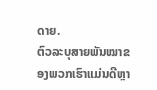ດາຍ.
ຕົວລະບຸສາຍພັນໝາຂອງພວກເຮົາແມ່ນດີຫຼາ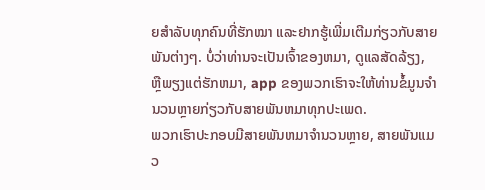ຍສຳລັບທຸກຄົນທີ່ຮັກໝາ ແລະຢາກຮູ້ເພີ່ມເຕີມກ່ຽວກັບສາຍພັນຕ່າງໆ. ບໍ່ວ່າທ່ານຈະເປັນເຈົ້າຂອງຫມາ, ດູແລສັດລ້ຽງ, ຫຼືພຽງແຕ່ຮັກຫມາ, app ຂອງພວກເຮົາຈະໃຫ້ທ່ານຂໍ້ມູນຈໍານວນຫຼາຍກ່ຽວກັບສາຍພັນຫມາທຸກປະເພດ.
ພວກເຮົາປະກອບມີສາຍພັນຫມາຈໍານວນຫຼາຍ, ສາຍພັນແມວ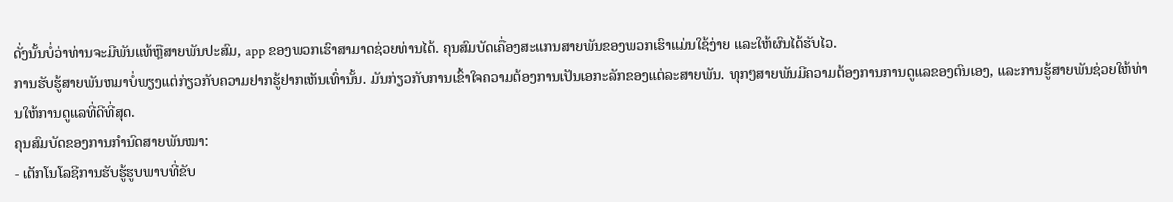ດັ່ງນັ້ນບໍ່ວ່າທ່ານຈະມີພັນແທ້ຫຼືສາຍພັນປະສົມ, app ຂອງພວກເຮົາສາມາດຊ່ວຍທ່ານໄດ້. ຄຸນສົມບັດເຄື່ອງສະແກນສາຍພັນຂອງພວກເຮົາແມ່ນໃຊ້ງ່າຍ ແລະໃຫ້ຜົນໄດ້ຮັບໄວ.
ການຮັບຮູ້ສາຍພັນຫມາບໍ່ພຽງແຕ່ກ່ຽວກັບຄວາມຢາກຮູ້ຢາກເຫັນເທົ່ານັ້ນ. ມັນກ່ຽວກັບການເຂົ້າໃຈຄວາມຕ້ອງການເປັນເອກະລັກຂອງແຕ່ລະສາຍພັນ. ທຸກໆສາຍພັນມີຄວາມຕ້ອງການການດູແລຂອງຕົນເອງ, ແລະການຮູ້ສາຍພັນຊ່ວຍໃຫ້ທ່ານໃຫ້ການດູແລທີ່ດີທີ່ສຸດ.
ຄຸນສົມບັດຂອງການກຳນົດສາຍພັນໝາ:
- ເຕັກໂນໂລຊີການຮັບຮູ້ຮູບພາບທີ່ຂັບ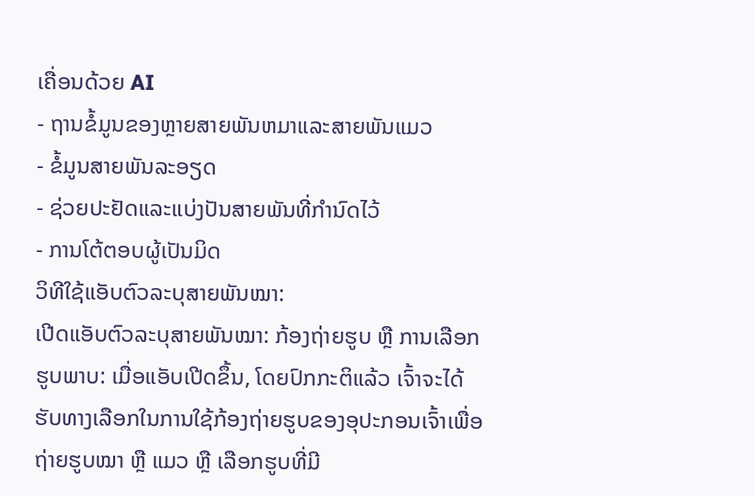ເຄື່ອນດ້ວຍ AI
- ຖານຂໍ້ມູນຂອງຫຼາຍສາຍພັນຫມາແລະສາຍພັນແມວ
- ຂໍ້ມູນສາຍພັນລະອຽດ
- ຊ່ວຍປະຢັດແລະແບ່ງປັນສາຍພັນທີ່ກໍານົດໄວ້
- ການໂຕ້ຕອບຜູ້ເປັນມິດ
ວິທີໃຊ້ແອັບຕົວລະບຸສາຍພັນໝາ:
ເປີດແອັບຕົວລະບຸສາຍພັນໝາ: ກ້ອງຖ່າຍຮູບ ຫຼື ການເລືອກຮູບພາບ: ເມື່ອແອັບເປີດຂຶ້ນ, ໂດຍປົກກະຕິແລ້ວ ເຈົ້າຈະໄດ້ຮັບທາງເລືອກໃນການໃຊ້ກ້ອງຖ່າຍຮູບຂອງອຸປະກອນເຈົ້າເພື່ອຖ່າຍຮູບໝາ ຫຼື ແມວ ຫຼື ເລືອກຮູບທີ່ມີ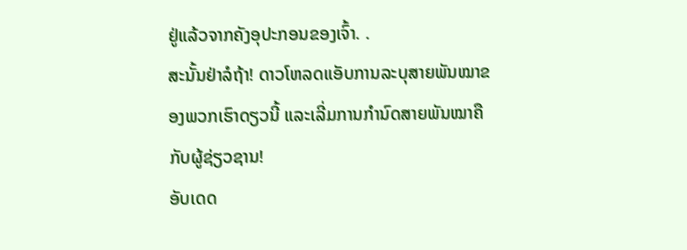ຢູ່ແລ້ວຈາກຄັງອຸປະກອນຂອງເຈົ້າ. .
ສະນັ້ນຢ່າລໍຖ້າ! ດາວໂຫລດແອັບການລະບຸສາຍພັນໝາຂອງພວກເຮົາດຽວນີ້ ແລະເລີ່ມການກຳນົດສາຍພັນໝາຄືກັບຜູ້ຊ່ຽວຊານ!
ອັບເດດ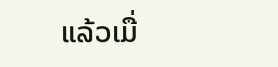ແລ້ວເມື່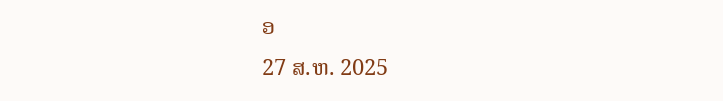ອ
27 ສ.ຫ. 2025